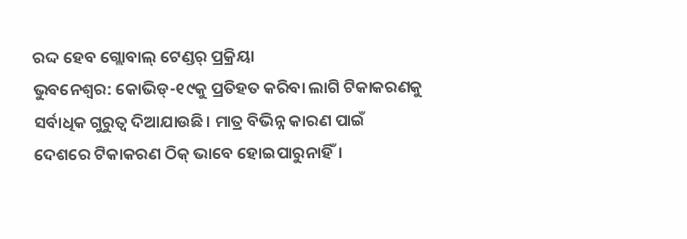ରଦ୍ଦ ହେବ ଗ୍ଲୋବାଲ୍ ଟେଣ୍ଡର୍ ପ୍ରକ୍ରିୟା
ଭୁବନେଶ୍ବର: କୋଭିଡ୍-୧୯କୁ ପ୍ରତିହତ କରିବା ଲାଗି ଟିକାକରଣକୁ ସର୍ବାଧିକ ଗୁରୁତ୍ୱ ଦିଆଯାଉଛି। ମାତ୍ର ବିଭିନ୍ନ କାରଣ ପାଇଁ ଦେଶରେ ଟିକାକରଣ ଠିକ୍ ଭାବେ ହୋଇପାରୁନାହିଁ।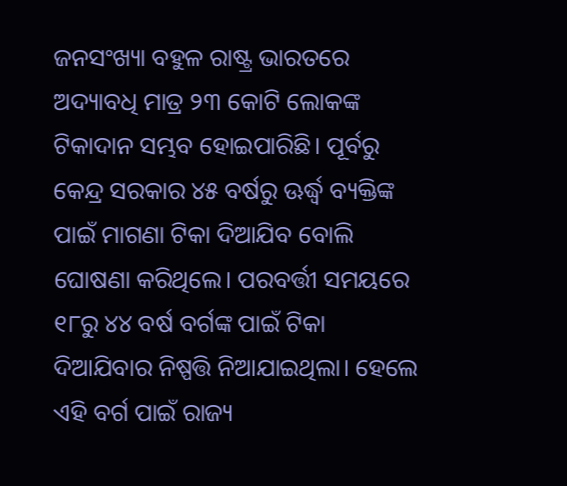ଜନସଂଖ୍ୟା ବହୁଳ ରାଷ୍ଟ୍ର ଭାରତରେ ଅଦ୍ୟାବଧି ମାତ୍ର ୨୩ କୋଟି ଲୋକଙ୍କ ଟିକାଦାନ ସମ୍ଭବ ହୋଇପାରିଛି। ପୂର୍ବରୁ କେନ୍ଦ୍ର ସରକାର ୪୫ ବର୍ଷରୁ ଊର୍ଦ୍ଧ୍ୱ ବ୍ୟକ୍ତିଙ୍କ ପାଇଁ ମାଗଣା ଟିକା ଦିଆଯିବ ବୋଲି ଘୋଷଣା କରିଥିଲେ। ପରବର୍ତ୍ତୀ ସମୟରେ ୧୮ରୁ ୪୪ ବର୍ଷ ବର୍ଗଙ୍କ ପାଇଁ ଟିକା ଦିଆଯିବାର ନିଷ୍ପତ୍ତି ନିଆଯାଇଥିଲା। ହେଲେ ଏହି ବର୍ଗ ପାଇଁ ରାଜ୍ୟ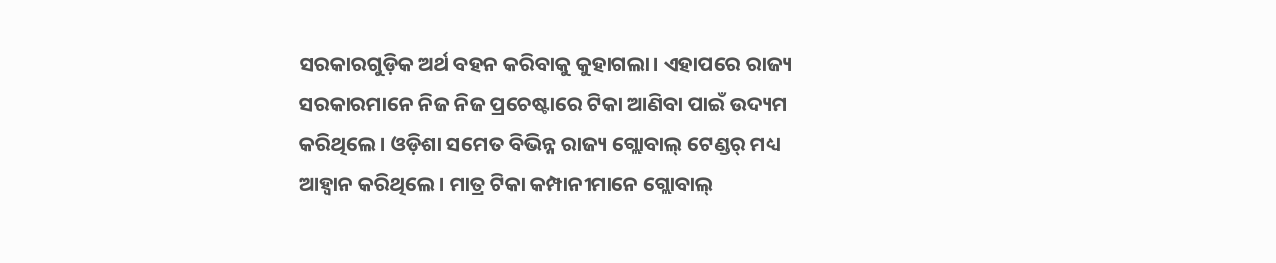ସରକାରଗୁଡ଼ିକ ଅର୍ଥ ବହନ କରିବାକୁ କୁହାଗଲା। ଏହାପରେ ରାଜ୍ୟ ସରକାରମାନେ ନିଜ ନିଜ ପ୍ରଚେଷ୍ଟାରେ ଟିକା ଆଣିବା ପାଇଁ ଉଦ୍ୟମ କରିଥିଲେ। ଓଡ଼ିଶା ସମେତ ବିଭିନ୍ନ ରାଜ୍ୟ ଗ୍ଲୋବାଲ୍ ଟେଣ୍ଡର୍ ମଧ୍ୟ ଆହ୍ବାନ କରିଥିଲେ। ମାତ୍ର ଟିକା କମ୍ପାନୀମାନେ ଗ୍ଲୋବାଲ୍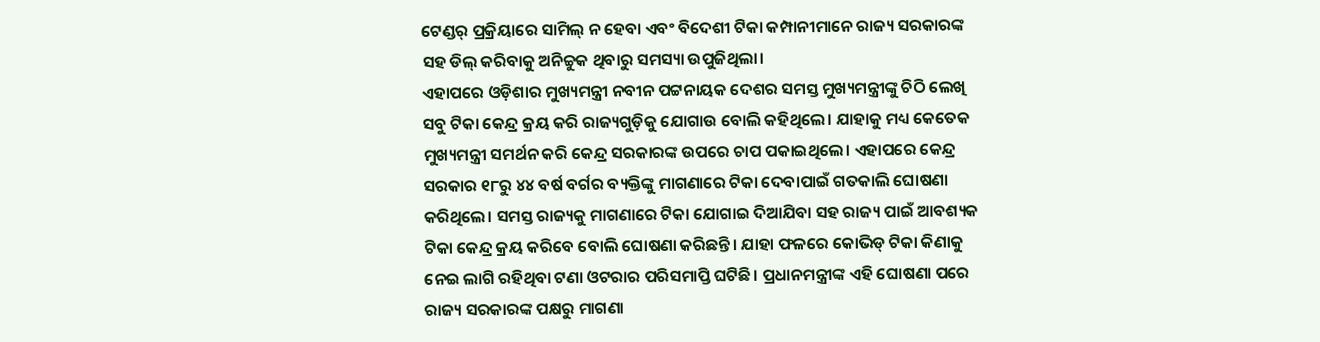ଟେଣ୍ଡର୍ ପ୍ରକ୍ରିୟାରେ ସାମିଲ୍ ନ ହେବା ଏବଂ ବିଦେଶୀ ଟିକା କମ୍ପାନୀମାନେ ରାଜ୍ୟ ସରକାରଙ୍କ ସହ ଡିଲ୍ କରିବାକୁ ଅନିଚ୍ଚୁକ ଥିବାରୁ ସମସ୍ୟା ଉପୁଜିଥିଲା।
ଏହାପରେ ଓଡ଼ିଶାର ମୁଖ୍ୟମନ୍ତ୍ରୀ ନବୀନ ପଟ୍ଟନାୟକ ଦେଶର ସମସ୍ତ ମୁଖ୍ୟମନ୍ତ୍ରୀଙ୍କୁ ଚିଠି ଲେଖି ସବୁ ଟିକା କେନ୍ଦ୍ର କ୍ରୟ କରି ରାଜ୍ୟଗୁଡ଼ିକୁ ଯୋଗାଉ ବୋଲି କହିଥିଲେ। ଯାହାକୁ ମଧ୍ୟ କେତେକ ମୁଖ୍ୟମନ୍ତ୍ରୀ ସମର୍ଥନ କରି କେନ୍ଦ୍ର ସରକାରଙ୍କ ଉପରେ ଚାପ ପକାଇଥିଲେ। ଏହାପରେ କେନ୍ଦ୍ର ସରକାର ୧୮ରୁ ୪୪ ବର୍ଷ ବର୍ଗର ବ୍ୟକ୍ତିଙ୍କୁ ମାଗଣାରେ ଟିକା ଦେବାପାଇଁ ଗତକାଲି ଘୋଷଣା କରିଥିଲେ। ସମସ୍ତ ରାଜ୍ୟକୁ ମାଗଣାରେ ଟିକା ଯୋଗାଇ ଦିଆଯିବା ସହ ରାଜ୍ୟ ପାଇଁ ଆବଶ୍ୟକ ଟିକା କେନ୍ଦ୍ର କ୍ରୟ କରିବେ ବୋଲି ଘୋଷଣା କରିଛନ୍ତି। ଯାହା ଫଳରେ କୋଭିଡ୍ ଟିକା କିଣାକୁ ନେଇ ଲାଗି ରହିଥିବା ଟଣା ଓଟରାର ପରିସମାପ୍ତି ଘଟିଛି। ପ୍ରଧାନମନ୍ତ୍ରୀଙ୍କ ଏହି ଘୋଷଣା ପରେ ରାଜ୍ୟ ସରକାରଙ୍କ ପକ୍ଷରୁ ମାଗଣା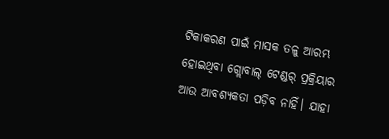ଟିକାକରଣ ପାଇଁ ମାସକ ତଳୁ ଆରମ୍ଭ ହୋଇଥିବା ଗ୍ଲୋବାଲ୍ ଟେଣ୍ଡର୍ ପ୍ରକ୍ରିୟାର ଆଉ ଆବଶ୍ୟକତା ପଡ଼ିବ ନାହିଁ। ଯାହା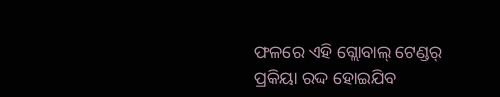ଫଳରେ ଏହି ଗ୍ଲୋବାଲ୍ ଟେଣ୍ଡର୍ ପ୍ରକିୟା ରଦ୍ଦ ହୋଇଯିବ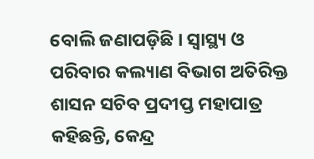ବୋଲି ଜଣାପଡ଼ିଛି। ସ୍ବାସ୍ଥ୍ୟ ଓ ପରିବାର କଲ୍ୟାଣ ବିଭାଗ ଅତିରିକ୍ତ ଶାସନ ସଚିବ ପ୍ରଦୀପ୍ତ ମହାପାତ୍ର କହିଛନ୍ତି, କେନ୍ଦ୍ର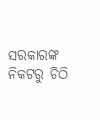ସରକାରଙ୍କ ନିକଟରୁ ଚିଠି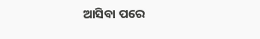ଆସିବା ପରେ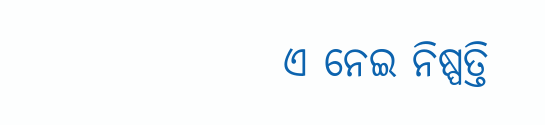ଏ ନେଇ ନିଷ୍ପତ୍ତି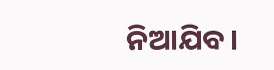ନିଆଯିବ।